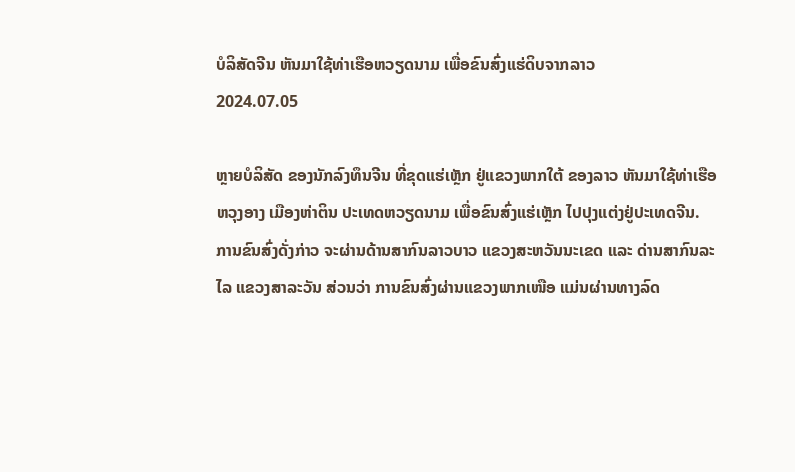ບໍລິສັດຈີນ ຫັນມາໃຊ້ທ່າເຮືອຫວຽດນາມ ເພື່ອຂົນສົ່ງແຮ່ດິບຈາກລາວ
2024.07.05

ຫຼາຍບໍລິສັດ ຂອງນັກລົງທຶນຈີນ ທີ່ຂຸດແຮ່ເຫຼັກ ຢູ່ແຂວງພາກໃຕ້ ຂອງລາວ ຫັນມາໃຊ້ທ່າເຮືອ ຫວຸງອາງ ເມືອງຫ່າຕິນ ປະເທດຫວຽດນາມ ເພື່ອຂົນສົ່ງແຮ່ເຫຼັກ ໄປປຸງແຕ່ງຢູ່ປະເທດຈີນ.
ການຂົນສົ່ງດັ່ງກ່າວ ຈະຜ່ານດ້ານສາກົນລາວບາວ ແຂວງສະຫວັນນະເຂດ ແລະ ດ່ານສາກົນລະໄລ ແຂວງສາລະວັນ ສ່ວນວ່າ ການຂົນສົ່ງຜ່ານແຂວງພາກເໜືອ ແມ່ນຜ່ານທາງລົດ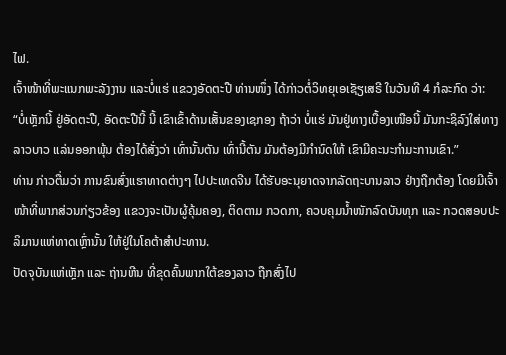ໄຟ.
ເຈົ້າໜ້າທີ່ພະແນກພະລັງງານ ແລະບໍ່ແຮ່ ແຂວງອັດຕະປື ທ່ານໜຶ່ງ ໄດ້ກ່າວຕໍ່ວິທຍຸເອເຊັຽເສຣີ ໃນວັນທີ 4 ກໍລະກົດ ວ່າ:
“ບໍ່ເຫຼັກນີ້ ຢູ່ອັດຕະປື, ອັດຕະປືນີ້ ນີ້ ເຂົາເຂົ້າດ້ານເສັ້ນຂອງເຊກອງ ຖ້າວ່າ ບໍ່ແຮ່ ມັນຢູ່ທາງເບື້ອງເໜືອນີ້ ມັນກະຊິລົງໃສ່ທາງລາວບາວ ແລ່ນອອກພຸ້ນ ຕ້ອງໄດ້ສັ່ງວ່າ ເທົ່ານັ້ນຕັນ ເທົ່ານີ້ຕັນ ມັນຕ້ອງມີກໍານົດໃຫ້ ເຂົາມີຄະນະກໍາມະການເຂົາ.”
ທ່ານ ກ່າວຕື່ມວ່າ ການຂົນສົ່ງແຮາທາດຕ່າງໆ ໄປປະເທດຈີນ ໄດ້ຮັບອະນຸຍາດຈາກລັດຖະບານລາວ ຢ່າງຖືກຕ້ອງ ໂດຍມີເຈົ້າໜ້າທີ່ພາກສ່ວນກ່ຽວຂ້ອງ ແຂວງຈະເປັນຜູ້ຄຸ້ມຄອງ, ຕິດຕາມ ກວດກາ, ຄວບຄຸມນໍ້າໜັກລົດບັນທຸກ ແລະ ກວດສອບປະລິມານແຫ່ທາດເຫຼົ່ານັ້ນ ໃຫ້ຢູ່ໃນໂຄຕ້າສໍາປະທານ.
ປັດຈຸບັນແຫ່ເຫຼັກ ແລະ ຖ່ານຫີນ ທີ່ຂຸດຄົ້ນພາກໃຕ້ຂອງລາວ ຖືກສົ່ງໄປ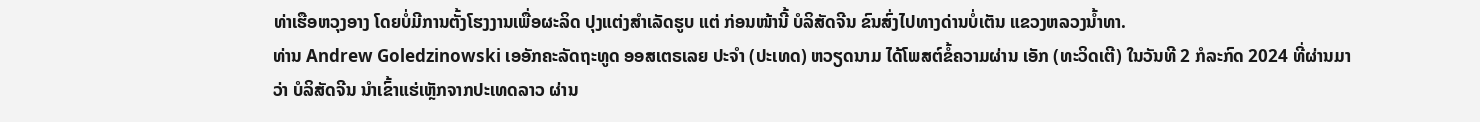ທ່າເຮືອຫວຸງອາງ ໂດຍບໍ່ມີການຕັ້ງໂຮງງານເພື່ອຜະລິດ ປຸງແຕ່ງສໍາເລັດຮູບ ແຕ່ ກ່ອນໜ້ານີ້ ບໍລິສັດຈີນ ຂົນສົ່ງໄປທາງດ່ານບໍ່ເຕັນ ແຂວງຫລວງນໍ້າທາ.
ທ່ານ Andrew Goledzinowski ເອອັກຄະລັດຖະທູດ ອອສເຕຣເລຍ ປະຈໍາ (ປະເທດ) ຫວຽດນາມ ໄດ້ໂພສຕ໌ຂໍ້ຄວາມຜ່ານ ເອັກ (ທະວິດເຕີ) ໃນວັນທີ 2 ກໍລະກົດ 2024 ທີ່ຜ່ານມາ ວ່າ ບໍລິສັດຈີນ ນໍາເຂົ້າແຮ່ເຫຼັກຈາກປະເທດລາວ ຜ່ານ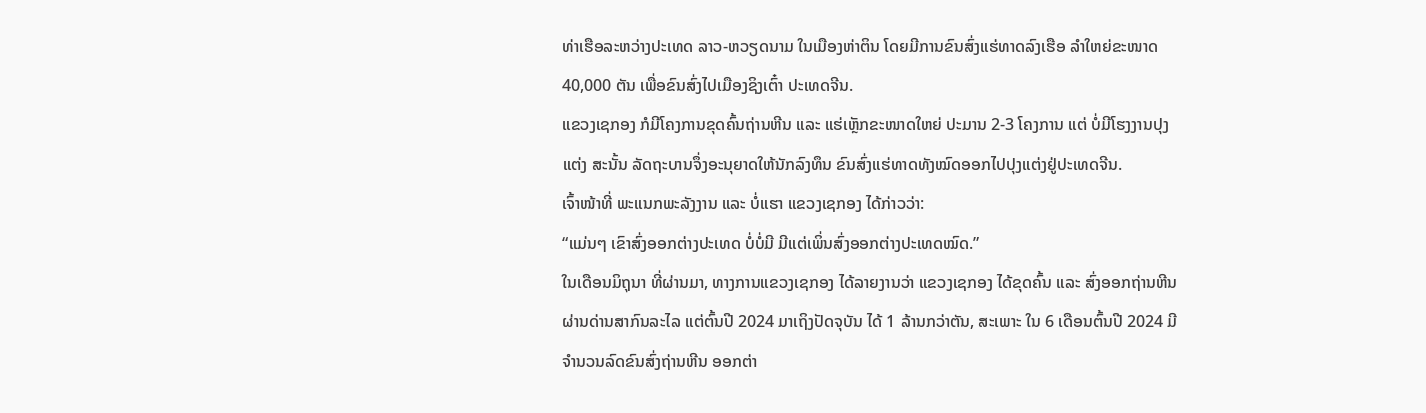ທ່າເຮືອລະຫວ່າງປະເທດ ລາວ-ຫວຽດນາມ ໃນເມືອງຫ່າຕິນ ໂດຍມີການຂົນສົ່ງແຮ່ທາດລົງເຮືອ ລໍາໃຫຍ່ຂະໜາດ 40,000 ຕັນ ເພື່ອຂົນສົ່ງໄປເມືອງຊິງເຕົ໋າ ປະເທດຈີນ.
ແຂວງເຊກອງ ກໍມີໂຄງການຂຸດຄົ້ນຖ່ານຫີນ ແລະ ແຮ່ເຫຼັກຂະໜາດໃຫຍ່ ປະມານ 2-3 ໂຄງການ ແຕ່ ບໍ່ມີໂຮງງານປຸງແຕ່ງ ສະນັ້ນ ລັດຖະບານຈຶ່ງອະນຸຍາດໃຫ້ນັກລົງທຶນ ຂົນສົ່ງແຮ່ທາດທັງໝົດອອກໄປປຸງແຕ່ງຢູ່ປະເທດຈີນ.
ເຈົ້າໜ້າທີ່ ພະແນກພະລັງງານ ແລະ ບໍ່ແຮາ ແຂວງເຊກອງ ໄດ້ກ່າວວ່າ:
“ແມ່ນໆ ເຂົາສົ່ງອອກຕ່າງປະເທດ ບໍ່ບໍ່ມີ ມີແຕ່ເພິ່ນສົ່ງອອກຕ່າງປະເທດໝົດ.”
ໃນເດືອນມິຖຸນາ ທີ່ຜ່ານມາ, ທາງການແຂວງເຊກອງ ໄດ້ລາຍງານວ່າ ແຂວງເຊກອງ ໄດ້ຂຸດຄົ້ນ ແລະ ສົ່ງອອກຖ່ານຫີນ ຜ່ານດ່ານສາກົນລະໄລ ແຕ່ຕົ້ນປີ 2024 ມາເຖິງປັດຈຸບັນ ໄດ້ 1 ລ້ານກວ່າຕັນ, ສະເພາະ ໃນ 6 ເດືອນຕົ້ນປີ 2024 ມີຈໍານວນລົດຂົນສົ່ງຖ່ານຫີນ ອອກຕ່າ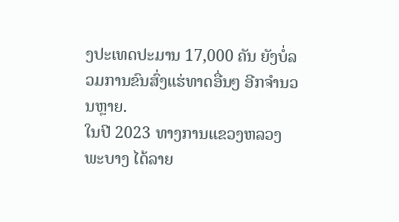ງປະເທດປະມານ 17,000 ຄັນ ຍັງບໍ່ລວມການຂົນສົ່ງແຮ່ທາດອື່ນໆ ອີກຈໍານວນຫຼາຍ.
ໃນປີ 2023 ທາງການແຂວງຫລວງພະບາງ ໄດ້ລາຍ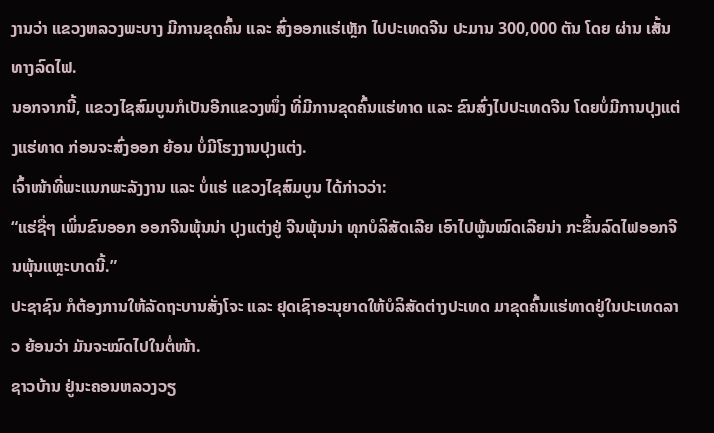ງານວ່າ ແຂວງຫລວງພະບາງ ມີການຂຸດຄົ້ນ ແລະ ສົ່ງອອກແຮ່ເຫຼັກ ໄປປະເທດຈີນ ປະມານ 300,000 ຕັນ ໂດຍ ຜ່ານ ເສັ້ນທາງລົດໄຟ.
ນອກຈາກນີ້, ແຂວງໄຊສົມບູນກໍເປັນອີກແຂວງໜຶ່ງ ທີ່ມີການຂຸດຄົ້ນແຮ່ທາດ ແລະ ຂົນສົ່ງໄປປະເທດຈີນ ໂດຍບໍ່ມີການປຸງແຕ່ງແຮ່ທາດ ກ່ອນຈະສົ່ງອອກ ຍ້ອນ ບໍ່ມີໂຮງງານປຸງແຕ່ງ.
ເຈົ້າໜ້າທີ່ພະແນກພະລັງງານ ແລະ ບໍ່ແຮ່ ແຂວງໄຊສົມບູນ ໄດ້ກ່າວວ່າ:
“ແຮ່ຊື່ໆ ເພິ່ນຂົນອອກ ອອກຈີນພຸ້ນນ່າ ປຸງແຕ່ງຢູ່ ຈີນພຸ້ນນ່າ ທຸກບໍລິສັດເລີຍ ເອົາໄປພູ້ນໝົດເລີຍນ່າ ກະຂຶ້ນລົດໄຟອອກຈີນພຸ້ນແຫຼະບາດນີ້.”
ປະຊາຊົນ ກໍຕ້ອງການໃຫ້ລັດຖະບານສັ່ງໂຈະ ແລະ ຢຸດເຊົາອະນຸຍາດໃຫ້ບໍລິສັດຕ່າງປະເທດ ມາຂຸດຄົ້ນແຮ່ທາດຢູ່ໃນປະເທດລາວ ຍ້ອນວ່າ ມັນຈະໝົດໄປໃນຕໍ່ໜ້າ.
ຊາວບ້ານ ຢູ່ນະຄອນຫລວງວຽ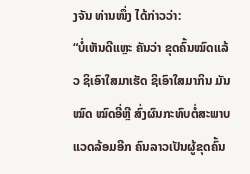ງຈັນ ທ່ານໜຶ່ງ ໄດ້ກ່າວວ່າ:
“ບໍ່ເຫັນດີແຫຼະ ຄັນວ່າ ຂຸດຄົ້ນໝົດແລ້ວ ຊິເອົາໃສມາເຮັດ ຊິເອົາໃສມາກິນ ມັນໝົດ ໝົດອີ່ຫຼີ ສົ່ງຜົນກະທົບຕໍ່ສະພາບແວດລ້ອມອີກ ຄົນລາວເປັນຜູ້ຂຸດຄົ້ນ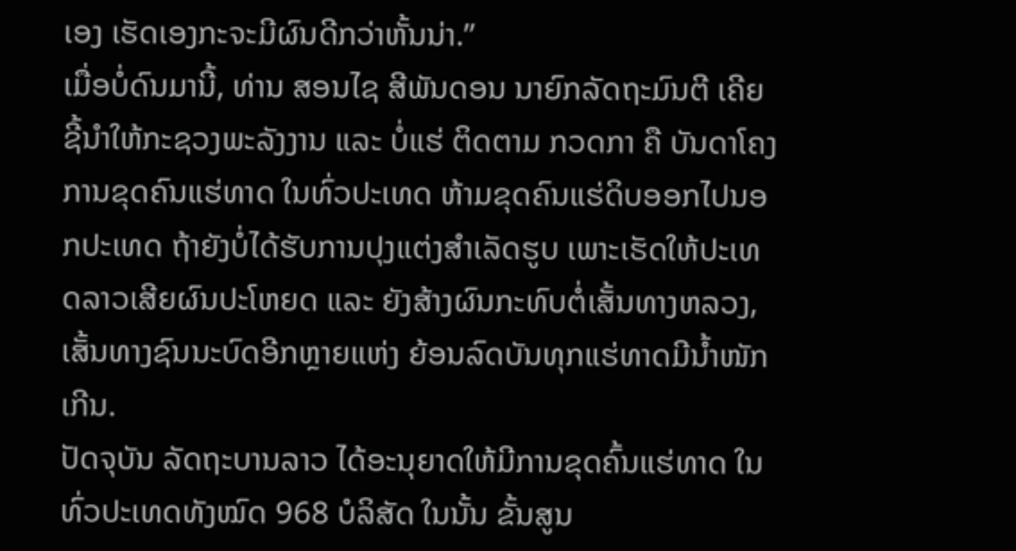ເອງ ເຮັດເອງກະຈະມີຜົນດີກວ່າຫັ້ນນ່າ.”
ເມື່ອບໍ່ດົນມານີ້, ທ່ານ ສອນໄຊ ສີພັນດອນ ນາຍົກລັດຖະມົນຕີ ເຄີຍຊີ້ນໍາໃຫ້ກະຊວງພະລັງງານ ແລະ ບໍ່ແຮ່ ຕິດຕາມ ກວດກາ ຄື ບັນດາໂຄງການຂຸດຄົນແຮ່ທາດ ໃນທົ່ວປະເທດ ຫ້າມຂຸດຄົນແຮ່ດິບອອກໄປນອກປະເທດ ຖ້າຍັງບໍ່ໄດ້ຮັບການປຸງແຕ່ງສໍາເລັດຮູບ ເພາະເຮັດໃຫ້ປະເທດລາວເສີຍຜົນປະໂຫຍດ ແລະ ຍັງສ້າງຜົນກະທົບຕໍ່ເສັ້ນທາງຫລວງ, ເສັ້ນທາງຊົນນະບົດອີກຫຼາຍແຫ່ງ ຍ້ອນລົດບັນທຸກແຮ່ທາດມີນໍ້າໜັກເກີນ.
ປັດຈຸບັນ ລັດຖະບານລາວ ໄດ້ອະນຸຍາດໃຫ້ມີການຂຸດຄົ້ນແຮ່ທາດ ໃນທົ່ວປະເທດທັງໝົດ 968 ບໍລິສັດ ໃນນັ້ນ ຂັ້ນສູນ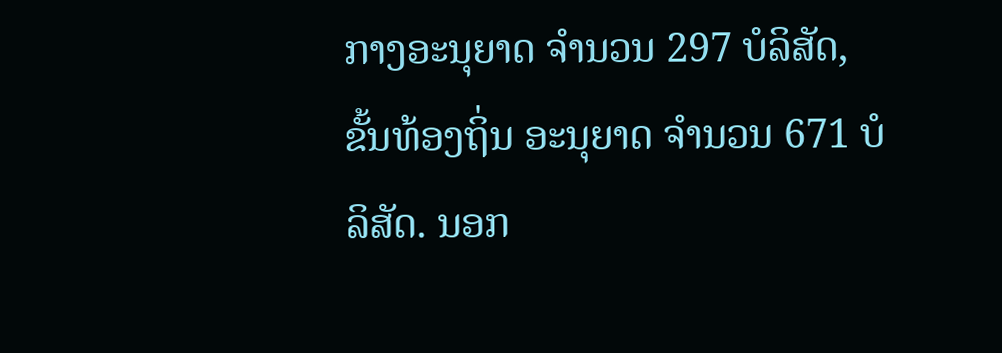ກາງອະນຸຍາດ ຈໍານວນ 297 ບໍລິສັດ, ຂັ້ນທ້ອງຖິ່ນ ອະນຸຍາດ ຈໍານວນ 671 ບໍລິສັດ. ນອກ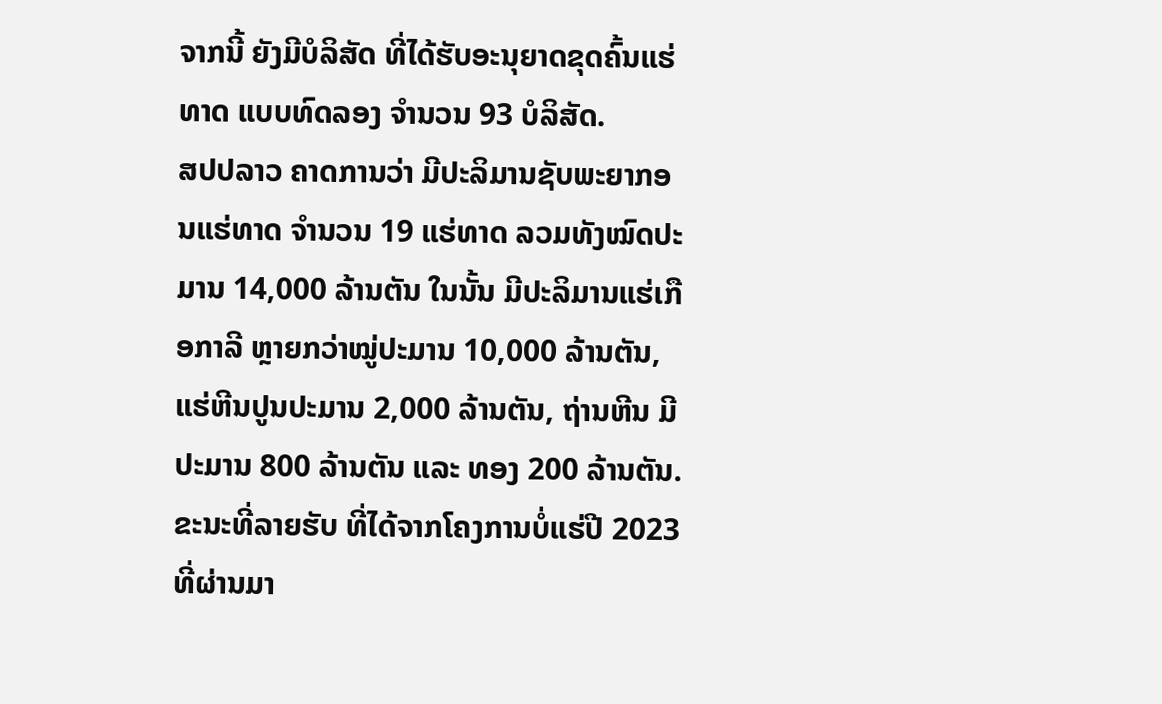ຈາກນີ້ ຍັງມີບໍລິສັດ ທີ່ໄດ້ຮັບອະນຸຍາດຂຸດຄົ້ນແຮ່ທາດ ແບບທົດລອງ ຈໍານວນ 93 ບໍລິສັດ.
ສປປລາວ ຄາດການວ່າ ມີປະລິມານຊັບພະຍາກອນແຮ່ທາດ ຈໍານວນ 19 ແຮ່ທາດ ລວມທັງໝົດປະມານ 14,000 ລ້ານຕັນ ໃນນັ້ນ ມີປະລິມານແຮ່ເກືອກາລີ ຫຼາຍກວ່າໝູ່ປະມານ 10,000 ລ້ານຕັນ, ແຮ່ຫີນປູນປະມານ 2,000 ລ້ານຕັນ, ຖ່ານຫີນ ມີປະມານ 800 ລ້ານຕັນ ແລະ ທອງ 200 ລ້ານຕັນ.
ຂະນະທີ່ລາຍຮັບ ທີ່ໄດ້ຈາກໂຄງການບໍ່ແຮ່ປີ 2023 ທີ່ຜ່ານມາ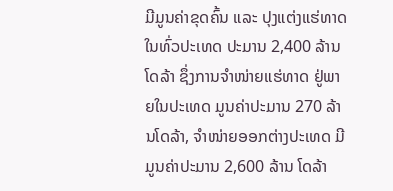ມີມູນຄ່າຂຸດຄົ້ນ ແລະ ປຸງແຕ່ງແຮ່ທາດໃນທົ່ວປະເທດ ປະມານ 2,400 ລ້ານ ໂດລ້າ ຊຶ່ງການຈໍາໜ່າຍແຮ່ທາດ ຢູ່ພາຍໃນປະເທດ ມູນຄ່າປະມານ 270 ລ້ານໂດລ້າ, ຈໍາໜ່າຍອອກຕ່າງປະເທດ ມີມູນຄ່າປະມານ 2,600 ລ້ານ ໂດລ້າ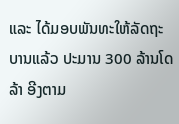ແລະ ໄດ້ມອບພັນທະໃຫ້ລັດຖະບານແລ້ວ ປະມານ 300 ລ້ານໂດລ້າ ອີງຕາມ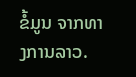ຂໍ້ມູນ ຈາກທາງການລາວ.